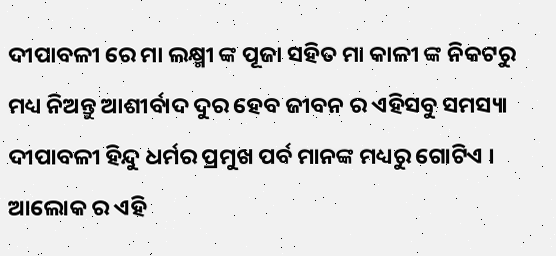ଦୀପାବଳୀ ରେ ମା ଲକ୍ଷ୍ମୀ ଙ୍କ ପୂଜା ସହିତ ମା କାଳୀ ଙ୍କ ନିକଟରୁ ମଧ୍ୟ ନିଅନ୍ତୁ ଆଶୀର୍ବାଦ ଦୁର ହେବ ଜୀବନ ର ଏହିସବୁ ସମସ୍ୟା
ଦୀପାବଳୀ ହିନ୍ଦୁ ଧର୍ମର ପ୍ରମୁଖ ପର୍ବ ମାନଙ୍କ ମଧ୍ୟରୁ ଗୋଟିଏ । ଆଲୋକ ର ଏହି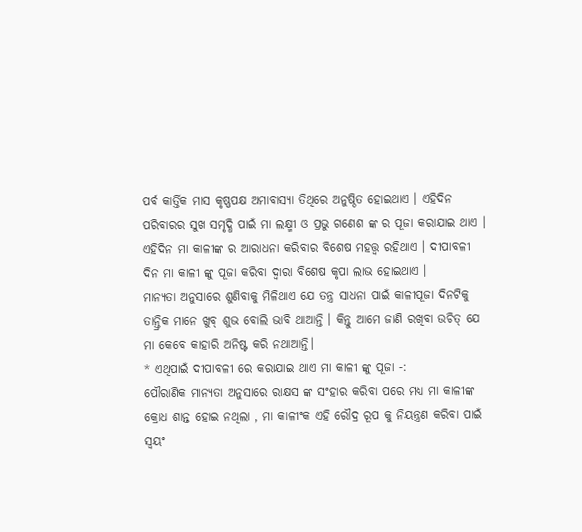ପର୍ବ କାର୍ତ୍ତିକ ମାସ କୃଷ୍ଣପକ୍ଷ ଅମାବାସ୍ୟା ତିଥିରେ ଅନୁଷ୍ଠିତ ହୋଇଥାଏ । ଏହିଦିନ ପରିବାରର ସୁଖ ସମୃଦ୍ଧି ପାଇଁ ମା ଲକ୍ଷ୍ମୀ ଓ ପ୍ରଭୁ ଗଣେଶ ଙ୍କ ର ପୂଜା କରାଯାଇ ଥାଏ । ଏହିଦିନ ମା କାଳୀଙ୍କ ର ଆରାଧନା କରିବାର ବିଶେଷ ମହତ୍ତ୍ଵ ରହିଥାଏ । ଦୀପାବଳୀ ଦିନ ମା କାଳୀ ଙ୍କୁ ପୂଜା କରିବା ଦ୍ୱାରା ବିଶେଷ କୃପା ଲାଭ ହୋଇଥାଏ ।
ମାନ୍ୟତା ଅନୁସାରେ ଶୁଣିବାକୁ ମିଳିଥାଏ ଯେ ତନ୍ତ୍ର ସାଧନା ପାଇଁ କାଳୀପୂଜା ଦିନଟିକୁ ତାନ୍ତ୍ରିକ ମାନେ ଖୁବ୍ ଶୁଭ ବୋଲି ଭାବି ଥାଆନ୍ତି । କିନ୍ତୁ ଆମେ ଜାଣି ରଖିବା ଉଚିତ୍ ଯେ ମା କେବେ କାହାରି ଅନିଷ୍ଟ କରି ନଥାଆନ୍ତି।
* ଏଥିପାଇଁ ଦୀପାବଳୀ ରେ କରାଯାଇ ଥାଏ ମା କାଳୀ ଙ୍କୁ ପୂଜା -:
ପୌରାଣିକ ମାନ୍ୟତା ଅନୁସାରେ ରାକ୍ଷସ ଙ୍କ ସଂହାର କରିବା ପରେ ମଧ୍ୟ ମା କାଳୀଙ୍କ କ୍ରୋଧ ଶାନ୍ତ ହୋଇ ନଥିଲା , ମା କାଳୀଂକ ଏହି ରୌଦ୍ର ରୂପ କୁ ନିୟନ୍ତ୍ରଣ କରିବା ପାଇଁ ସ୍ଵୟଂ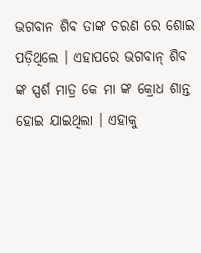ଭଗବାନ ଶିବ ତାଙ୍କ ଚରଣ ରେ ଶୋଇ ପଡ଼ିଥିଲେ । ଏହାପରେ ଭଗବାନ୍ ଶିବ ଙ୍କ ସ୍ପର୍ଶ ମାତ୍ର କେ ମା ଙ୍କ କ୍ରୋଧ ଶାନ୍ତ ହୋଇ ଯାଇଥିଲା । ଏହାକୁ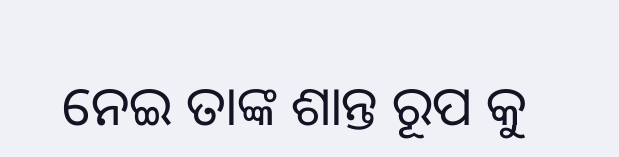ନେଇ ତାଙ୍କ ଶାନ୍ତ ରୂପ କୁ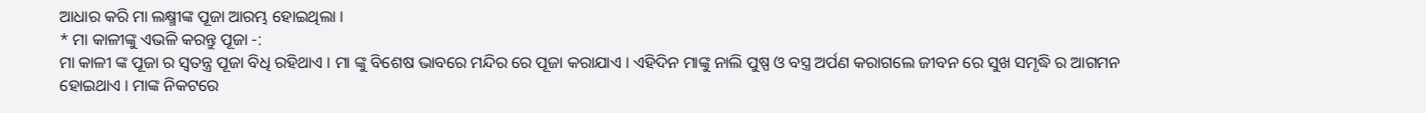ଆଧାର କରି ମା ଲକ୍ଷ୍ମୀଙ୍କ ପୂଜା ଆରମ୍ଭ ହୋଇଥିଲା ।
* ମା କାଳୀଙ୍କୁ ଏଭଳି କରନ୍ତୁ ପୂଜା -:
ମା କାଳୀ ଙ୍କ ପୂଜା ର ସ୍ଵତନ୍ତ୍ର ପୂଜା ବିଧି ରହିଥାଏ । ମା ଙ୍କୁ ବିଶେଷ ଭାବରେ ମନ୍ଦିର ରେ ପୂଜା କରାଯାଏ । ଏହିଦିନ ମାଙ୍କୁ ନାଲି ପୁଷ୍ପ ଓ ବସ୍ତ୍ର ଅର୍ପଣ କରାଗଲେ ଜୀବନ ରେ ସୁଖ ସମୃଦ୍ଧି ର ଆଗମନ ହୋଇଥାଏ । ମାଙ୍କ ନିକଟରେ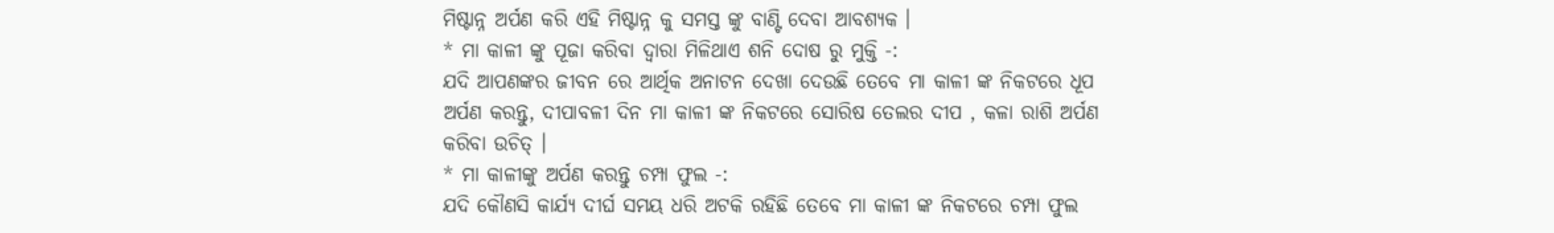ମିଷ୍ଟାନ୍ନ ଅର୍ପଣ କରି ଏହି ମିଷ୍ଟାନ୍ନ କୁ ସମସ୍ତ ଙ୍କୁ ବାଣ୍ଟି ଦେବା ଆବଶ୍ୟକ ।
* ମା କାଳୀ ଙ୍କୁ ପୂଜା କରିବା ଦ୍ୱାରା ମିଳିଥାଏ ଶନି ଦୋଷ ରୁ ମୁକ୍ତି -:
ଯଦି ଆପଣଙ୍କର ଜୀବନ ରେ ଆର୍ଥିକ ଅନାଟନ ଦେଖା ଦେଉଛି ତେବେ ମା କାଳୀ ଙ୍କ ନିକଟରେ ଧୂପ ଅର୍ପଣ କରନ୍ତୁ, ଦୀପାବଳୀ ଦିନ ମା କାଳୀ ଙ୍କ ନିକଟରେ ସୋରିଷ ତେଲର ଦୀପ , କଳା ରାଶି ଅର୍ପଣ କରିବା ଉଚିତ୍ ।
* ମା କାଳୀଙ୍କୁ ଅର୍ପଣ କରନ୍ତୁ ଚମ୍ପା ଫୁଲ -:
ଯଦି କୌଣସି କାର୍ଯ୍ୟ ଦୀର୍ଘ ସମୟ ଧରି ଅଟକି ରହିଛି ତେବେ ମା କାଳୀ ଙ୍କ ନିକଟରେ ଚମ୍ପା ଫୁଲ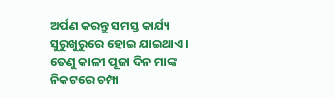ଅର୍ପଣ କରନ୍ତୁ ସମସ୍ତ କାର୍ଯ୍ୟ ସୁରୁଖୁରୁରେ ହୋଇ ଯାଇଥାଏ । ତେଣୁ କାଳୀ ପୂଜା ଦିନ ମାଙ୍କ ନିକଟରେ ଚମ୍ପା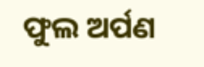ଫୁଲ ଅର୍ପଣ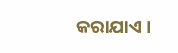କରାଯାଏ ।